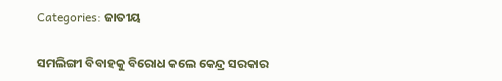Categories: ଜାତୀୟ

ସମଲିଙ୍ଗୀ ବିବାହକୁ ବିରୋଧ କଲେ କେନ୍ଦ୍ର ସରକାର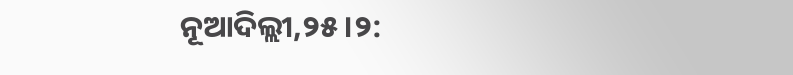ନୂଆଦିଲ୍ଲୀ,୨୫।୨: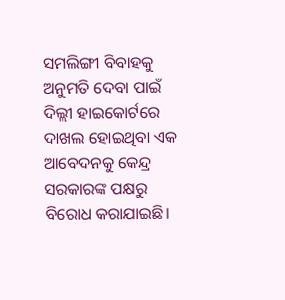ସମଲିଙ୍ଗୀ ବିବାହକୁ ଅନୁମତି ଦେବା ପାଇଁ ଦିଲ୍ଲୀ ହାଇକୋର୍ଟରେ ଦାଖଲ ହୋଇଥିବା ଏକ ଆବେଦନକୁ କେନ୍ଦ୍ର ସରକାରଙ୍କ ପକ୍ଷରୁ ବିରୋଧ କରାଯାଇଛି।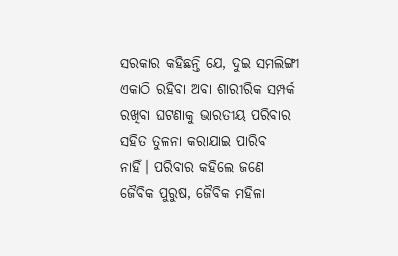ସରକାର କହିଛନ୍ତି ଯେ, ଦୁଇ ସମଲିଙ୍ଗୀ ଏକାଠି ରହିବା ଅବା ଶାରୀରିକ ସମ୍ପର୍କ ରଖିବା ଘଟଣାକୁ ଭାରତୀୟ ପରିବାର ସହିତ ତୁଳନା କରାଯାଇ ପାରିବ ନାହିଁ। ପରିବାର କହିଲେ ଜଣେ ଜୈବିକ ପୁରୁଷ, ଜୈବିକ ମହିଳା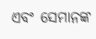ଏବଂ ସେମାନଙ୍କ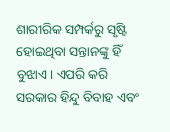ଶାରୀରିକ ସମ୍ପର୍କରୁ ସୃଷ୍ଟି ହୋଇଥିବା ସନ୍ତାନଙ୍କୁ ହିଁ ବୁଝାଏ। ଏପରି କରି ସରକାର ହିନ୍ଦୁ ବିବାହ ଏବଂ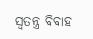ସ୍ବତନ୍ତ୍ର ବିବାହ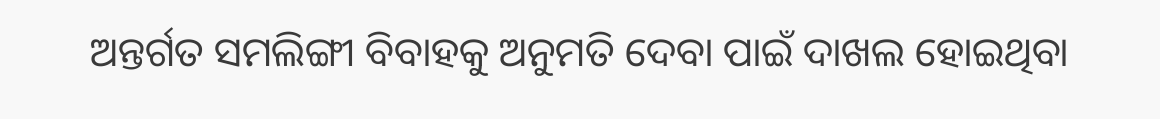ଅନ୍ତର୍ଗତ ସମଲିଙ୍ଗୀ ବିବାହକୁ ଅନୁମତି ଦେବା ପାଇଁ ଦାଖଲ ହୋଇଥିବା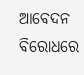ଆବେଦନ ବିରୋଧରେ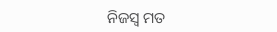ନିଜସ୍ବ ମତ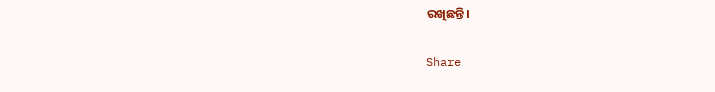ରଖିଛନ୍ତି।

Share